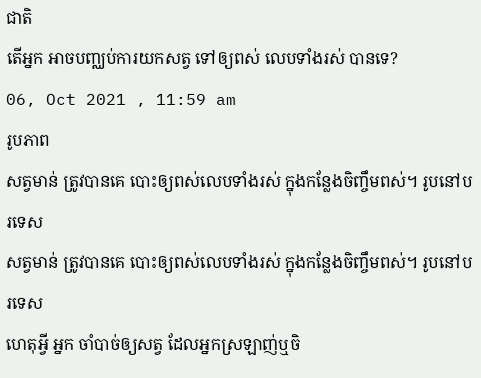ជាតិ
តើអ្នក អាចបញ្ឈប់ការយកសត្វ ទៅឲ្យពស់ លេបទាំងរស់ បានទេ?
06, Oct 2021 , 11:59 am
រូបភាព
សត្វមាន់ ត្រូវបានគេ បោះឲ្យពស់លេបទាំងរស់ ក្នុងកន្លែងចិញ្ចឹមពស់។ រូបនៅបរទេស
សត្វមាន់ ត្រូវបានគេ បោះឲ្យពស់លេបទាំងរស់ ក្នុងកន្លែងចិញ្ចឹមពស់។ រូបនៅបរទេស
ហេតុអ្វី អ្នក ចាំបាច់ឲ្យសត្វ ដែលអ្នកស្រឡាញ់ឬចិ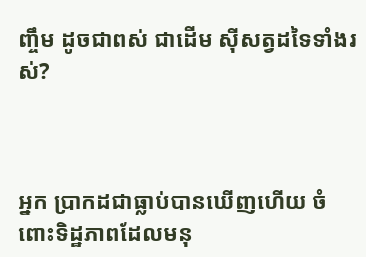ញ្ចឹម ដូចជាពស់ ជាដើម ស៊ីសត្វដទៃទាំងរស់?



អ្នក ប្រាកដជាធ្លាប់បានឃើញហើយ ចំពោះទិដ្ឋភាពដែលមនុ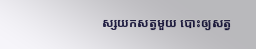ស្សយកសត្វមួយ បោះឲ្យសត្វ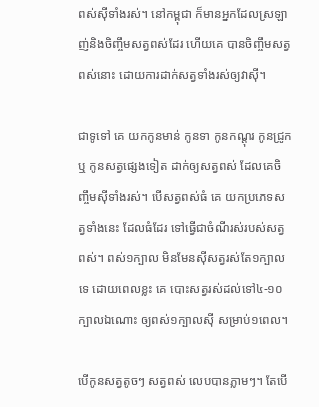ពស់ស៊ីទាំងរស់។ នៅកម្ពុជា ក៏មានអ្នកដែលស្រឡាញ់និងចិញ្ចឹមសត្វពស់ដែរ ហើយគេ បានចិញ្ចឹមសត្វពស់នោះ ដោយការដាក់សត្វទាំងរស់ឲ្យវាស៊ី។

ជាទូទៅ គេ យកកូនមាន់ កូនទា កូនកណ្តុរ កូនជ្រូក ឬ កូនសត្វផ្សេងទៀត ដាក់ឲ្យសត្វពស់ ដែលគេចិញ្ចឹមស៊ីទាំងរស់។ បើសត្វពស់ធំ គេ យកប្រភេទសត្វទាំងនេះ ដែលធំដែរ ទៅធ្វើជាចំណីរស់របស់សត្វពស់។ ពស់១ក្បាល មិនមែនស៊ីសត្វរស់តែ១ក្បាលទេ ដោយពេលខ្លះ គេ បោះសត្វរស់ដល់ទៅ៤-១០ក្បាលឯណោះ ឲ្យពស់១ក្បាលស៊ី សម្រាប់១ពេល។

បើកូនសត្វតូចៗ សត្វពស់ លេបបានភ្លាមៗ។ តែបើ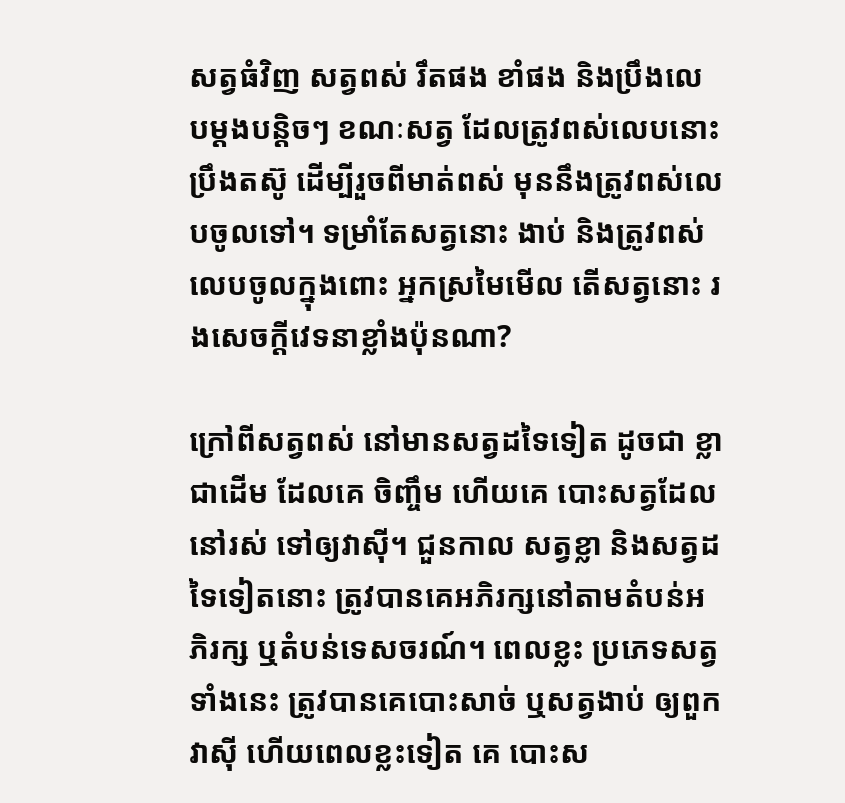សត្វធំវិញ សត្វពស់ រឹតផង ខាំផង និងប្រឹងលេបម្តងបន្តិចៗ ខណៈសត្វ ដែលត្រូវពស់លេបនោះ ប្រឹងតស៊ូ ដើម្បីរួចពីមាត់ពស់ មុននឹងត្រូវពស់លេបចូលទៅ។ ទម្រាំតែសត្វនោះ ងាប់ និងត្រូវពស់លេបចូលក្នុងពោះ អ្នកស្រមៃមើល តើសត្វនោះ រងសេចក្តីវេទនាខ្លាំងប៉ុនណា?

ក្រៅពីសត្វពស់ នៅមានសត្វដទៃទៀត ដូចជា ខ្លា ជាដើម ដែលគេ ចិញ្ចឹម ហើយគេ បោះសត្វដែលនៅរស់ ទៅឲ្យវាស៊ី។ ជួនកាល សត្វខ្លា និងសត្វដទៃទៀតនោះ ត្រូវបានគេអភិរក្សនៅតាមតំបន់អភិរក្ស ឬតំបន់ទេសចរណ៍។ ពេលខ្លះ ប្រភេទសត្វទាំងនេះ ត្រូវបានគេបោះសាច់ ឬសត្វងាប់ ឲ្យពួកវាស៊ី ហើយពេលខ្លះទៀត គេ បោះស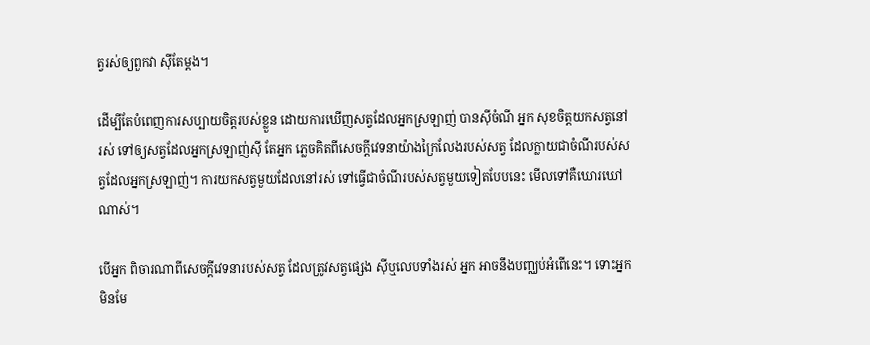ត្វរស់ឲ្យពួកវា ស៊ីតែម្តង។

ដើម្បីតែបំពេញការសប្បាយចិត្តរបស់ខ្លួន ដោយការឃើញសត្វដែលអ្នកស្រឡាញ់ បានស៊ីចំណី អ្នក សុខចិត្តយកសត្វនៅរស់ ទៅឲ្យសត្វដែលអ្នកស្រឡាញ់ស៊ី តែអ្នក ភ្លេចគិតពីសេចក្តីវេទនាយ៉ាងក្រៃលែងរបស់សត្វ ដែលក្លាយជាចំណីរបស់សត្វដែលអ្នកស្រឡាញ់។ ការយកសត្វមួយដែលនៅរស់ ទៅធ្វើជាចំណីរបស់សត្វមួយទៀតបែបនេះ មើលទៅគឺឃោរឃៅណាស់។

បើអ្នក ពិចារណាពីសេចក្តីវេទនារបស់សត្វ ដែលត្រូវសត្វផ្សេង ស៊ីឬលេបទាំងរស់ អ្នក អាចនឹងបញ្ឈប់អំពើនេះ។ ទោះអ្នក មិនមែ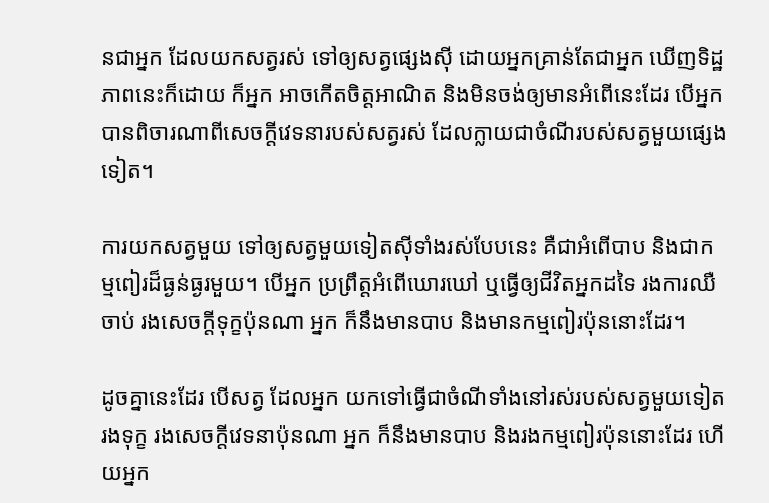នជាអ្នក ដែលយកសត្វរស់ ទៅឲ្យសត្វផ្សេងស៊ី ដោយអ្នកគ្រាន់តែជាអ្នក ឃើញទិដ្ឋភាពនេះក៏ដោយ ក៏អ្នក អាចកើតចិត្តអាណិត និងមិនចង់ឲ្យមានអំពើនេះដែរ បើអ្នក បានពិចារណាពីសេចក្តីវេទនារបស់សត្វរស់ ដែលក្លាយជាចំណីរបស់សត្វមួយផ្សេងទៀត។

ការយកសត្វមួយ ទៅឲ្យសត្វមួយទៀតស៊ីទាំងរស់បែបនេះ គឺជាអំពើបាប និងជាកម្មពៀរដ៏ធ្ងន់ធ្ងរមួយ។ បើអ្នក ប្រព្រឹត្តអំពើឃោរឃៅ ឬធ្វើឲ្យជីវិតអ្នកដទៃ រងការឈឺចាប់ រងសេចក្តីទុក្ខប៉ុនណា អ្នក ក៏នឹងមានបាប និងមានកម្មពៀរប៉ុននោះដែរ។

ដូចគ្នានេះដែរ បើសត្វ ដែលអ្នក យកទៅធ្វើជាចំណីទាំងនៅរស់របស់សត្វមួយទៀត រងទុក្ខ រងសេចក្តីវេទនាប៉ុនណា អ្នក ក៏នឹងមានបាប និងរងកម្មពៀរប៉ុននោះដែរ ហើយអ្នក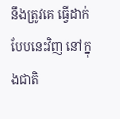នឹងត្រូវគេ ធ្វើដាក់បែបនេះវិញ នៅក្នុងជាតិ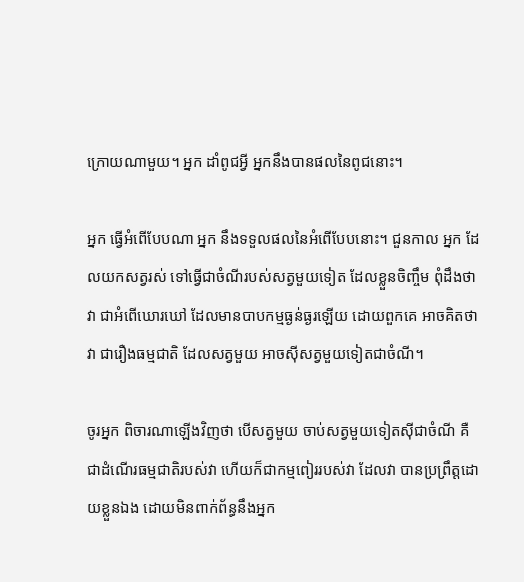ក្រោយណាមួយ។ អ្នក ដាំពូជអ្វី អ្នកនឹងបានផលនៃពូជនោះ។

អ្នក ធ្វើអំពើបែបណា អ្នក នឹងទទួលផលនៃអំពើបែបនោះ។ ជួនកាល អ្នក ដែលយកសត្វរស់ ទៅធ្វើជាចំណីរបស់សត្វមួយទៀត ដែលខ្លួនចិញ្ចឹម ពុំដឹងថា វា ជាអំពើឃោរឃៅ ដែលមានបាបកម្មធ្ងន់ធ្ងរឡើយ ដោយពួកគេ អាចគិតថា វា ជារឿងធម្មជាតិ ដែលសត្វមួយ អាចស៊ីសត្វមួយទៀតជាចំណី។

ចូរអ្នក ពិចារណាឡើងវិញថា បើសត្វមួយ ចាប់សត្វមួយទៀតស៊ីជាចំណី គឺជាដំណើរធម្មជាតិរបស់វា ហើយក៏ជាកម្មពៀររបស់វា ដែលវា បានប្រព្រឹត្តដោយខ្លួនឯង ដោយមិនពាក់ព័ន្ធនឹងអ្នក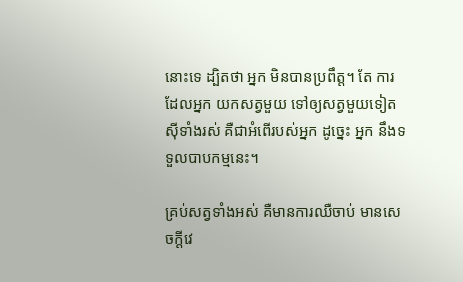នោះទេ ដ្បិតថា អ្នក មិនបានប្រពឹត្ត។ តែ ការដែលអ្នក យកសត្វមួយ ទៅឲ្យសត្វមួយទៀត ស៊ីទាំងរស់ គឺជាអំពើរបស់អ្នក ដូច្នេះ អ្នក នឹងទទួលបាបកម្មនេះ។

គ្រប់សត្វទាំងអស់ គឺមានការឈឺចាប់ មានសេចក្តីវេ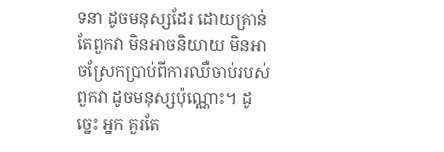ទនា ដូចមនុស្សដែរ ដោយគ្រាន់តែពួកវា មិនអាចនិយាយ មិនអាចស្រែកប្រាប់ពីការឈឺចាប់របស់ពួកវា ដូចមនុស្សប៉ុណ្ណោះ។ ដូច្នេះ អ្នក គួរតែ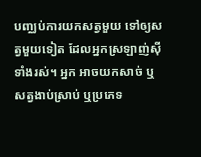បញ្ឈប់ការយកសត្វមួយ ទៅឲ្យសត្វមួយទៀត ដែលអ្នកស្រឡាញ់ស៊ីទាំងរស់។ អ្នក អាចយកសាច់ ឬសត្វងាប់ស្រាប់ ឬប្រភេទ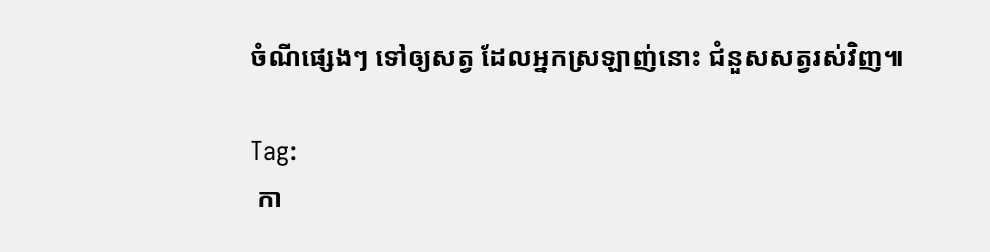ចំណីផ្សេងៗ ទៅឲ្យសត្វ ដែលអ្នកស្រឡាញ់នោះ ជំនួសសត្វរស់វិញ៕

Tag:
 កា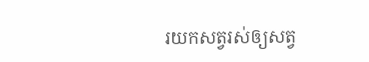រយកសត្វរស់ឲ្យសត្វ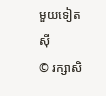មួយទៀតស៊ី
© រក្សាសិ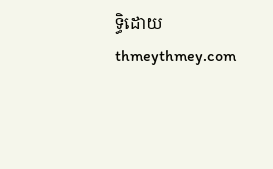ទ្ធិដោយ thmeythmey.com